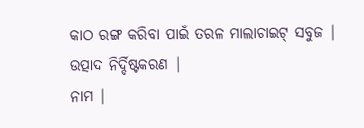କାଠ ରଙ୍ଗ କରିବା ପାଇଁ ତରଳ ମାଲାଚାଇଟ୍ ସବୁଜ |
ଉତ୍ପାଦ ନିର୍ଦ୍ଦିଷ୍ଟକରଣ |
ନାମ |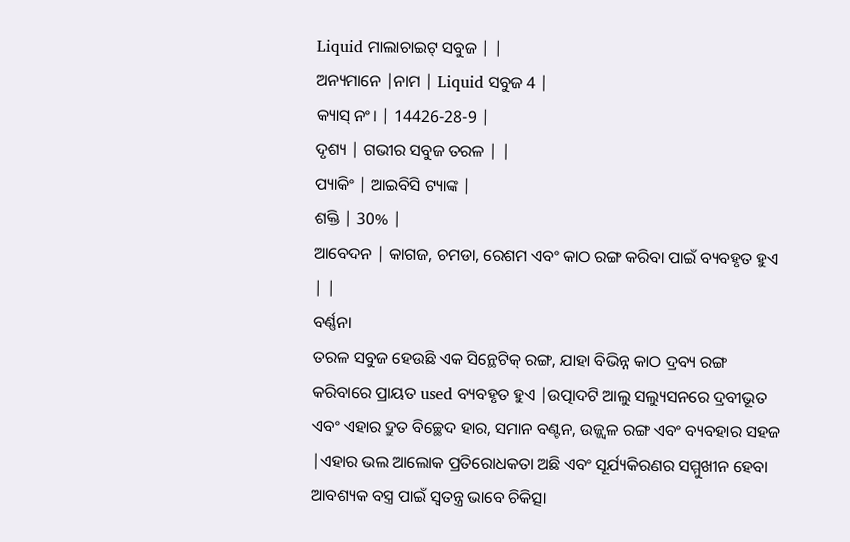Liquid ମାଲାଚାଇଟ୍ ସବୁଜ | |
ଅନ୍ୟମାନେ |ନାମ | Liquid ସବୁଜ 4 |
କ୍ୟାସ୍ ନଂ। | 14426-28-9 |
ଦୃଶ୍ୟ | ଗଭୀର ସବୁଜ ତରଳ | |
ପ୍ୟାକିଂ | ଆଇବିସି ଟ୍ୟାଙ୍କ |
ଶକ୍ତି | 30% |
ଆବେଦନ | କାଗଜ, ଚମଡା, ରେଶମ ଏବଂ କାଠ ରଙ୍ଗ କରିବା ପାଇଁ ବ୍ୟବହୃତ ହୁଏ | |
ବର୍ଣ୍ଣନା
ତରଳ ସବୁଜ ହେଉଛି ଏକ ସିନ୍ଥେଟିକ୍ ରଙ୍ଗ, ଯାହା ବିଭିନ୍ନ କାଠ ଦ୍ରବ୍ୟ ରଙ୍ଗ କରିବାରେ ପ୍ରାୟତ used ବ୍ୟବହୃତ ହୁଏ |ଉତ୍ପାଦଟି ଆଲୁ ସଲ୍ୟୁସନରେ ଦ୍ରବୀଭୂତ ଏବଂ ଏହାର ଦ୍ରୁତ ବିଚ୍ଛେଦ ହାର, ସମାନ ବଣ୍ଟନ, ଉଜ୍ଜ୍ୱଳ ରଙ୍ଗ ଏବଂ ବ୍ୟବହାର ସହଜ |ଏହାର ଭଲ ଆଲୋକ ପ୍ରତିରୋଧକତା ଅଛି ଏବଂ ସୂର୍ଯ୍ୟକିରଣର ସମ୍ମୁଖୀନ ହେବା ଆବଶ୍ୟକ ବସ୍ତ୍ର ପାଇଁ ସ୍ୱତନ୍ତ୍ର ଭାବେ ଚିକିତ୍ସା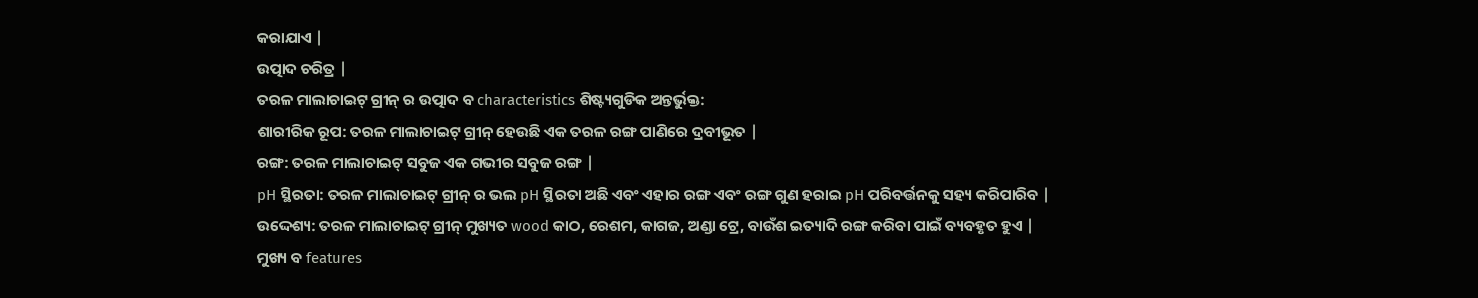କରାଯାଏ |
ଉତ୍ପାଦ ଚରିତ୍ର |
ତରଳ ମାଲାଚାଇଟ୍ ଗ୍ରୀନ୍ ର ଉତ୍ପାଦ ବ characteristics ଶିଷ୍ଟ୍ୟଗୁଡିକ ଅନ୍ତର୍ଭୁକ୍ତ:
ଶାରୀରିକ ରୂପ: ତରଳ ମାଲାଚାଇଟ୍ ଗ୍ରୀନ୍ ହେଉଛି ଏକ ତରଳ ରଙ୍ଗ ପାଣିରେ ଦ୍ରବୀଭୂତ |
ରଙ୍ଗ: ତରଳ ମାଲାଚାଇଟ୍ ସବୁଜ ଏକ ଗଭୀର ସବୁଜ ରଙ୍ଗ |
pH ସ୍ଥିରତା: ତରଳ ମାଲାଚାଇଟ୍ ଗ୍ରୀନ୍ ର ଭଲ pH ସ୍ଥିରତା ଅଛି ଏବଂ ଏହାର ରଙ୍ଗ ଏବଂ ରଙ୍ଗ ଗୁଣ ହରାଇ pH ପରିବର୍ତ୍ତନକୁ ସହ୍ୟ କରିପାରିବ |
ଉଦ୍ଦେଶ୍ୟ: ତରଳ ମାଲାଚାଇଟ୍ ଗ୍ରୀନ୍ ମୁଖ୍ୟତ wood କାଠ, ରେଶମ, କାଗଜ, ଅଣ୍ଡା ଟ୍ରେ, ବାଉଁଶ ଇତ୍ୟାଦି ରଙ୍ଗ କରିବା ପାଇଁ ବ୍ୟବହୃତ ହୁଏ |
ମୁଖ୍ୟ ବ features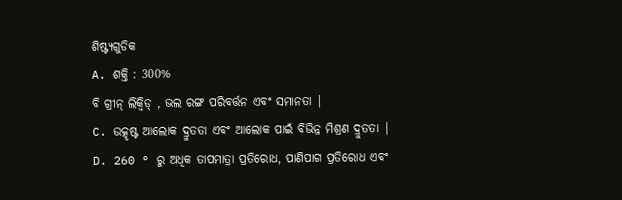ଶିଷ୍ଟ୍ୟଗୁଡିକ
A. ଶକ୍ତି : 300%
ବି ଗ୍ରୀନ୍ ଲିକ୍ୱିଡ୍ , ଭଲ ରଙ୍ଗ ପରିବର୍ତ୍ତନ ଏବଂ ସମାନତା |
C. ଉତ୍କୃଷ୍ଟ ଆଲୋକ ଦ୍ରୁତତା ଏବଂ ଆଲୋକ ପାଇଁ ବିଭିନ୍ନ ମିଶ୍ରଣ ଦ୍ରୁତତା |
D. 260 ° ରୁ ଅଧିକ ତାପମାତ୍ରା ପ୍ରତିରୋଧ, ପାଣିପାଗ ପ୍ରତିରୋଧ ଏବଂ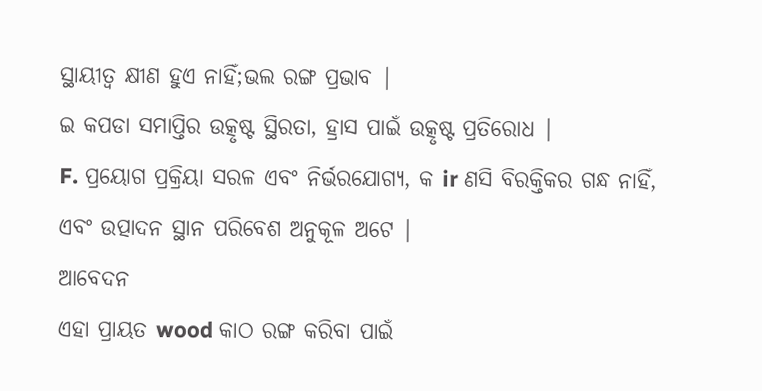ସ୍ଥାୟୀତ୍ୱ କ୍ଷୀଣ ହୁଏ ନାହିଁ;ଭଲ ରଙ୍ଗ ପ୍ରଭାବ |
ଇ କପଡା ସମାପ୍ତିର ଉତ୍କୃଷ୍ଟ ସ୍ଥିରତା, ହ୍ରାସ ପାଇଁ ଉତ୍କୃଷ୍ଟ ପ୍ରତିରୋଧ |
F. ପ୍ରୟୋଗ ପ୍ରକ୍ରିୟା ସରଳ ଏବଂ ନିର୍ଭରଯୋଗ୍ୟ, କ ir ଣସି ବିରକ୍ତିକର ଗନ୍ଧ ନାହିଁ, ଏବଂ ଉତ୍ପାଦନ ସ୍ଥାନ ପରିବେଶ ଅନୁକୂଳ ଅଟେ |
ଆବେଦନ
ଏହା ପ୍ରାୟତ wood କାଠ ରଙ୍ଗ କରିବା ପାଇଁ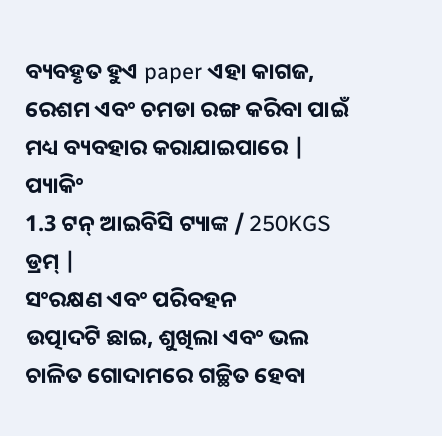ବ୍ୟବହୃତ ହୁଏ paper ଏହା କାଗଜ, ରେଶମ ଏବଂ ଚମଡା ରଙ୍ଗ କରିବା ପାଇଁ ମଧ୍ୟ ବ୍ୟବହାର କରାଯାଇପାରେ |
ପ୍ୟାକିଂ
1.3 ଟନ୍ ଆଇବିସି ଟ୍ୟାଙ୍କ / 250KGS ଡ୍ରମ୍ |
ସଂରକ୍ଷଣ ଏବଂ ପରିବହନ
ଉତ୍ପାଦଟି ଛାଇ, ଶୁଖିଲା ଏବଂ ଭଲ ଚାଳିତ ଗୋଦାମରେ ଗଚ୍ଛିତ ହେବା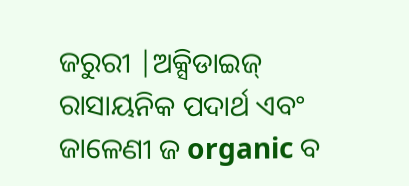ଜରୁରୀ |ଅକ୍ସିଡାଇଜ୍ ରାସାୟନିକ ପଦାର୍ଥ ଏବଂ ଜାଳେଣୀ ଜ organic ବ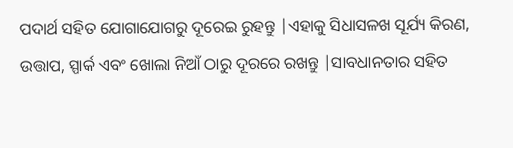ପଦାର୍ଥ ସହିତ ଯୋଗାଯୋଗରୁ ଦୂରେଇ ରୁହନ୍ତୁ |ଏହାକୁ ସିଧାସଳଖ ସୂର୍ଯ୍ୟ କିରଣ, ଉତ୍ତାପ, ସ୍ପାର୍କ ଏବଂ ଖୋଲା ନିଆଁ ଠାରୁ ଦୂରରେ ରଖନ୍ତୁ |ସାବଧାନତାର ସହିତ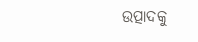ଉତ୍ପାଦକୁ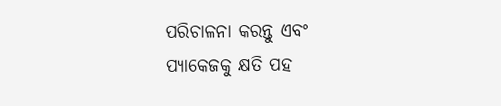ପରିଚାଳନା କରନ୍ତୁ ଏବଂ ପ୍ୟାକେଜକୁ କ୍ଷତି ପହ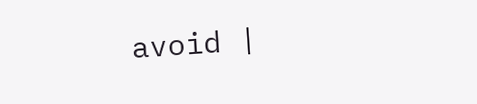avoid |